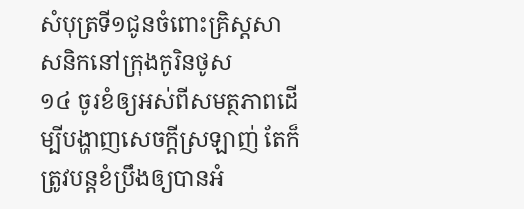សំបុត្រទី១ជូនចំពោះគ្រិស្តសាសនិកនៅក្រុងកូរិនថូស
១៤ ចូរខំឲ្យអស់ពីសមត្ថភាពដើម្បីបង្ហាញសេចក្ដីស្រឡាញ់ តែក៏ត្រូវបន្តខំប្រឹងឲ្យបានអំ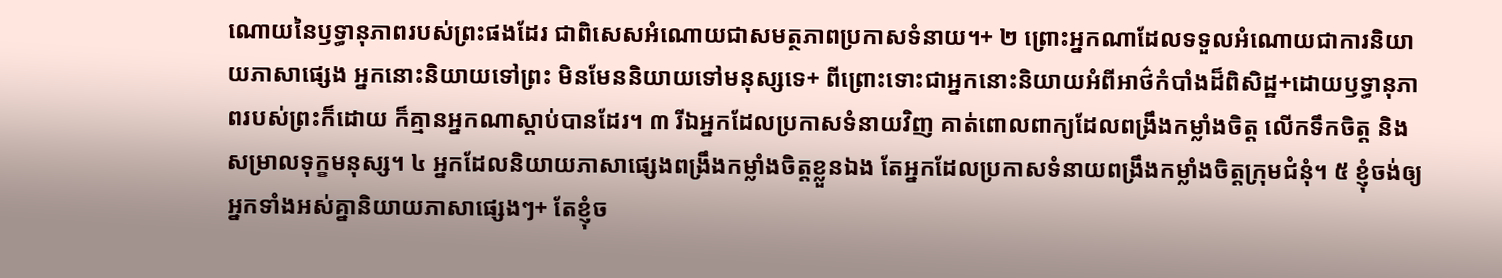ណោយនៃឫទ្ធានុភាពរបស់ព្រះផងដែរ ជាពិសេសអំណោយជាសមត្ថភាពប្រកាសទំនាយ។+ ២ ព្រោះអ្នកណាដែលទទួលអំណោយជាការនិយាយភាសាផ្សេង អ្នកនោះនិយាយទៅព្រះ មិនមែននិយាយទៅមនុស្សទេ+ ពីព្រោះទោះជាអ្នកនោះនិយាយអំពីអាថ៌កំបាំងដ៏ពិសិដ្ឋ+ដោយឫទ្ធានុភាពរបស់ព្រះក៏ដោយ ក៏គ្មានអ្នកណាស្ដាប់បានដែរ។ ៣ រីឯអ្នកដែលប្រកាសទំនាយវិញ គាត់ពោលពាក្យដែលពង្រឹងកម្លាំងចិត្ត លើកទឹកចិត្ត និងសម្រាលទុក្ខមនុស្ស។ ៤ អ្នកដែលនិយាយភាសាផ្សេងពង្រឹងកម្លាំងចិត្តខ្លួនឯង តែអ្នកដែលប្រកាសទំនាយពង្រឹងកម្លាំងចិត្តក្រុមជំនុំ។ ៥ ខ្ញុំចង់ឲ្យអ្នកទាំងអស់គ្នានិយាយភាសាផ្សេងៗ+ តែខ្ញុំច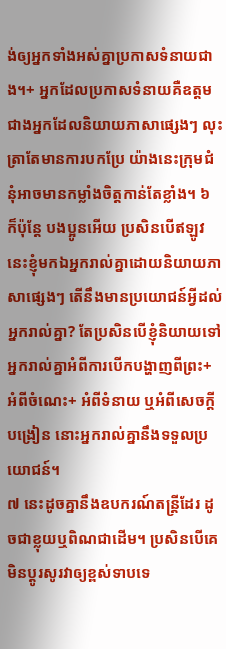ង់ឲ្យអ្នកទាំងអស់គ្នាប្រកាសទំនាយជាង។+ អ្នកដែលប្រកាសទំនាយគឺឧត្ដមជាងអ្នកដែលនិយាយភាសាផ្សេងៗ លុះត្រាតែមានការបកប្រែ យ៉ាងនេះក្រុមជំនុំអាចមានកម្លាំងចិត្តកាន់តែខ្លាំង។ ៦ ក៏ប៉ុន្តែ បងប្អូនអើយ ប្រសិនបើឥឡូវនេះខ្ញុំមកឯអ្នករាល់គ្នាដោយនិយាយភាសាផ្សេងៗ តើនឹងមានប្រយោជន៍អ្វីដល់អ្នករាល់គ្នា? តែប្រសិនបើខ្ញុំនិយាយទៅអ្នករាល់គ្នាអំពីការបើកបង្ហាញពីព្រះ+ អំពីចំណេះ+ អំពីទំនាយ ឬអំពីសេចក្ដីបង្រៀន នោះអ្នករាល់គ្នានឹងទទួលប្រយោជន៍។
៧ នេះដូចគ្នានឹងឧបករណ៍តន្ត្រីដែរ ដូចជាខ្លុយឬពិណជាដើម។ ប្រសិនបើគេមិនប្ដូរសូរវាឲ្យខ្ពស់ទាបទេ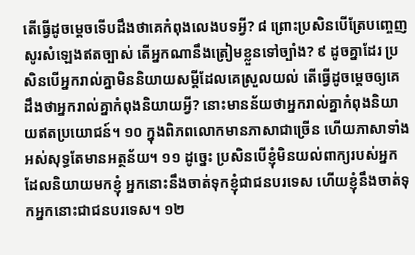តើធ្វើដូចម្ដេចទើបដឹងថាគេកំពុងលេងបទអ្វី? ៨ ព្រោះប្រសិនបើត្រែបញ្ចេញសូរសំឡេងឥតច្បាស់ តើអ្នកណានឹងត្រៀមខ្លួនទៅច្បាំង? ៩ ដូចគ្នាដែរ ប្រសិនបើអ្នករាល់គ្នាមិននិយាយសម្ដីដែលគេស្រួលយល់ តើធ្វើដូចម្ដេចឲ្យគេដឹងថាអ្នករាល់គ្នាកំពុងនិយាយអ្វី? នោះមានន័យថាអ្នករាល់គ្នាកំពុងនិយាយឥតប្រយោជន៍។ ១០ ក្នុងពិភពលោកមានភាសាជាច្រើន ហើយភាសាទាំងអស់សុទ្ធតែមានអត្ថន័យ។ ១១ ដូច្នេះ ប្រសិនបើខ្ញុំមិនយល់ពាក្យរបស់អ្នកដែលនិយាយមកខ្ញុំ អ្នកនោះនឹងចាត់ទុកខ្ញុំជាជនបរទេស ហើយខ្ញុំនឹងចាត់ទុកអ្នកនោះជាជនបរទេស។ ១២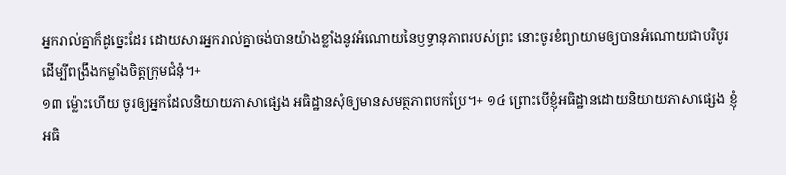អ្នករាល់គ្នាក៏ដូច្នេះដែរ ដោយសារអ្នករាល់គ្នាចង់បានយ៉ាងខ្លាំងនូវអំណោយនៃឫទ្ធានុភាពរបស់ព្រះ នោះចូរខំព្យាយាមឲ្យបានអំណោយជាបរិបូរដើម្បីពង្រឹងកម្លាំងចិត្តក្រុមជំនុំ។+
១៣ ម្ល៉ោះហើយ ចូរឲ្យអ្នកដែលនិយាយភាសាផ្សេង អធិដ្ឋានសុំឲ្យមានសមត្ថភាពបកប្រែ។+ ១៤ ព្រោះបើខ្ញុំអធិដ្ឋានដោយនិយាយភាសាផ្សេង ខ្ញុំអធិ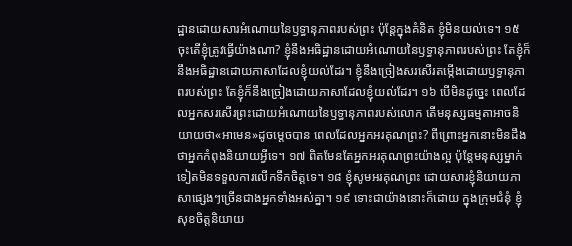ដ្ឋានដោយសារអំណោយនៃឫទ្ធានុភាពរបស់ព្រះ ប៉ុន្តែក្នុងគំនិត ខ្ញុំមិនយល់ទេ។ ១៥ ចុះតើខ្ញុំត្រូវធ្វើយ៉ាងណា? ខ្ញុំនឹងអធិដ្ឋានដោយអំណោយនៃឫទ្ធានុភាពរបស់ព្រះ តែខ្ញុំក៏នឹងអធិដ្ឋានដោយភាសាដែលខ្ញុំយល់ដែរ។ ខ្ញុំនឹងច្រៀងសរសើរតម្កើងដោយឫទ្ធានុភាពរបស់ព្រះ តែខ្ញុំក៏នឹងច្រៀងដោយភាសាដែលខ្ញុំយល់ដែរ។ ១៦ បើមិនដូច្នេះ ពេលដែលអ្នកសរសើរព្រះដោយអំណោយនៃឫទ្ធានុភាពរបស់លោក តើមនុស្សធម្មតាអាចនិយាយថា«អាមេន»ដូចម្ដេចបាន ពេលដែលអ្នកអរគុណព្រះ? ពីព្រោះអ្នកនោះមិនដឹងថាអ្នកកំពុងនិយាយអ្វីទេ។ ១៧ ពិតមែនតែអ្នកអរគុណព្រះយ៉ាងល្អ ប៉ុន្តែមនុស្សម្នាក់ទៀតមិនទទួលការលើកទឹកចិត្តទេ។ ១៨ ខ្ញុំសូមអរគុណព្រះ ដោយសារខ្ញុំនិយាយភាសាផ្សេងៗច្រើនជាងអ្នកទាំងអស់គ្នា។ ១៩ ទោះជាយ៉ាងនោះក៏ដោយ ក្នុងក្រុមជំនុំ ខ្ញុំសុខចិត្តនិយាយ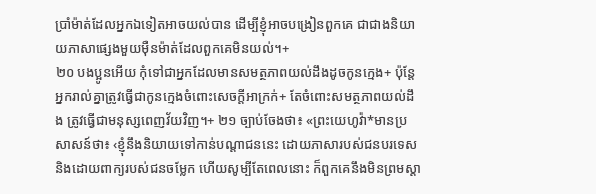ប្រាំម៉ាត់ដែលអ្នកឯទៀតអាចយល់បាន ដើម្បីខ្ញុំអាចបង្រៀនពួកគេ ជាជាងនិយាយភាសាផ្សេងមួយម៉ឺនម៉ាត់ដែលពួកគេមិនយល់។+
២០ បងប្អូនអើយ កុំទៅជាអ្នកដែលមានសមត្ថភាពយល់ដឹងដូចកូនក្មេង+ ប៉ុន្តែអ្នករាល់គ្នាត្រូវធ្វើជាកូនក្មេងចំពោះសេចក្ដីអាក្រក់+ តែចំពោះសមត្ថភាពយល់ដឹង ត្រូវធ្វើជាមនុស្សពេញវ័យវិញ។+ ២១ ច្បាប់ចែងថា៖ «ព្រះយេហូវ៉ា*មានប្រសាសន៍ថា៖ ‹ខ្ញុំនឹងនិយាយទៅកាន់បណ្ដាជននេះ ដោយភាសារបស់ជនបរទេស និងដោយពាក្យរបស់ជនចម្លែក ហើយសូម្បីតែពេលនោះ ក៏ពួកគេនឹងមិនព្រមស្ដា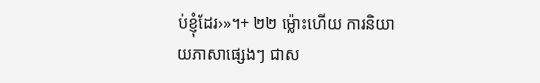ប់ខ្ញុំដែរ›»។+ ២២ ម្ល៉ោះហើយ ការនិយាយភាសាផ្សេងៗ ជាស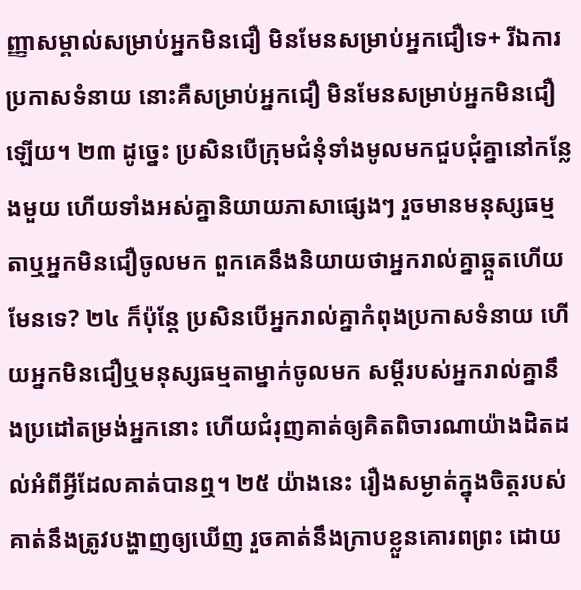ញ្ញាសម្គាល់សម្រាប់អ្នកមិនជឿ មិនមែនសម្រាប់អ្នកជឿទេ+ រីឯការប្រកាសទំនាយ នោះគឺសម្រាប់អ្នកជឿ មិនមែនសម្រាប់អ្នកមិនជឿឡើយ។ ២៣ ដូច្នេះ ប្រសិនបើក្រុមជំនុំទាំងមូលមកជួបជុំគ្នានៅកន្លែងមួយ ហើយទាំងអស់គ្នានិយាយភាសាផ្សេងៗ រួចមានមនុស្សធម្មតាឬអ្នកមិនជឿចូលមក ពួកគេនឹងនិយាយថាអ្នករាល់គ្នាឆ្កួតហើយ មែនទេ? ២៤ ក៏ប៉ុន្តែ ប្រសិនបើអ្នករាល់គ្នាកំពុងប្រកាសទំនាយ ហើយអ្នកមិនជឿឬមនុស្សធម្មតាម្នាក់ចូលមក សម្ដីរបស់អ្នករាល់គ្នានឹងប្រដៅតម្រង់អ្នកនោះ ហើយជំរុញគាត់ឲ្យគិតពិចារណាយ៉ាងដិតដល់អំពីអ្វីដែលគាត់បានឮ។ ២៥ យ៉ាងនេះ រឿងសម្ងាត់ក្នុងចិត្តរបស់គាត់នឹងត្រូវបង្ហាញឲ្យឃើញ រួចគាត់នឹងក្រាបខ្លួនគោរពព្រះ ដោយ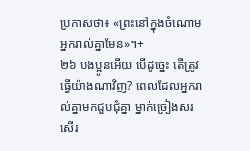ប្រកាសថា៖ «ព្រះនៅក្នុងចំណោមអ្នករាល់គ្នាមែន»។+
២៦ បងប្អូនអើយ បើដូច្នេះ តើត្រូវធ្វើយ៉ាងណាវិញ? ពេលដែលអ្នករាល់គ្នាមកជួបជុំគ្នា ម្នាក់ច្រៀងសរសើរ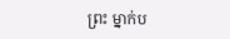ព្រះ ម្នាក់ប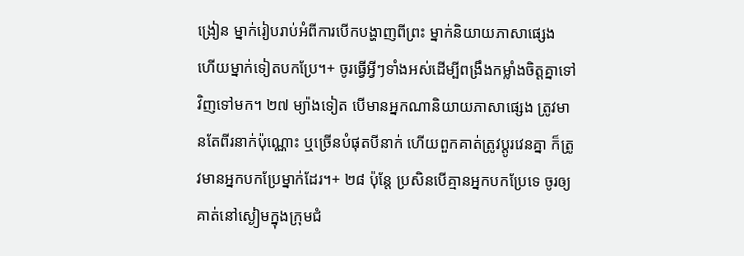ង្រៀន ម្នាក់រៀបរាប់អំពីការបើកបង្ហាញពីព្រះ ម្នាក់និយាយភាសាផ្សេង ហើយម្នាក់ទៀតបកប្រែ។+ ចូរធ្វើអ្វីៗទាំងអស់ដើម្បីពង្រឹងកម្លាំងចិត្តគ្នាទៅវិញទៅមក។ ២៧ ម្យ៉ាងទៀត បើមានអ្នកណានិយាយភាសាផ្សេង ត្រូវមានតែពីរនាក់ប៉ុណ្ណោះ ឬច្រើនបំផុតបីនាក់ ហើយពួកគាត់ត្រូវប្ដូរវេនគ្នា ក៏ត្រូវមានអ្នកបកប្រែម្នាក់ដែរ។+ ២៨ ប៉ុន្តែ ប្រសិនបើគ្មានអ្នកបកប្រែទេ ចូរឲ្យគាត់នៅស្ងៀមក្នុងក្រុមជំ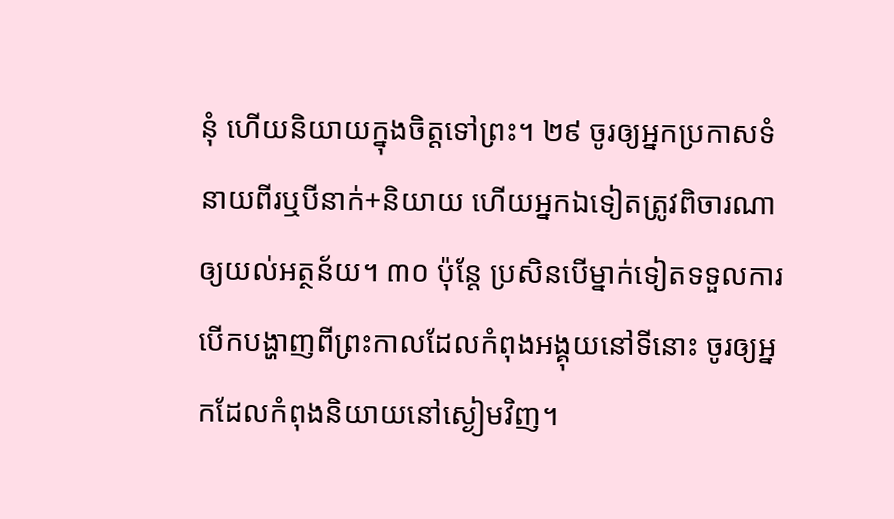នុំ ហើយនិយាយក្នុងចិត្តទៅព្រះ។ ២៩ ចូរឲ្យអ្នកប្រកាសទំនាយពីរឬបីនាក់+និយាយ ហើយអ្នកឯទៀតត្រូវពិចារណាឲ្យយល់អត្ថន័យ។ ៣០ ប៉ុន្តែ ប្រសិនបើម្នាក់ទៀតទទួលការបើកបង្ហាញពីព្រះកាលដែលកំពុងអង្គុយនៅទីនោះ ចូរឲ្យអ្នកដែលកំពុងនិយាយនៅស្ងៀមវិញ។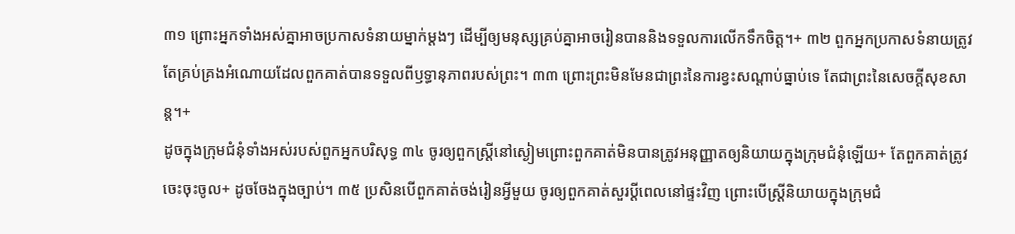៣១ ព្រោះអ្នកទាំងអស់គ្នាអាចប្រកាសទំនាយម្នាក់ម្ដងៗ ដើម្បីឲ្យមនុស្សគ្រប់គ្នាអាចរៀនបាននិងទទួលការលើកទឹកចិត្ត។+ ៣២ ពួកអ្នកប្រកាសទំនាយត្រូវតែគ្រប់គ្រងអំណោយដែលពួកគាត់បានទទួលពីឫទ្ធានុភាពរបស់ព្រះ។ ៣៣ ព្រោះព្រះមិនមែនជាព្រះនៃការខ្វះសណ្ដាប់ធ្នាប់ទេ តែជាព្រះនៃសេចក្ដីសុខសាន្ត។+
ដូចក្នុងក្រុមជំនុំទាំងអស់របស់ពួកអ្នកបរិសុទ្ធ ៣៤ ចូរឲ្យពួកស្ត្រីនៅស្ងៀមព្រោះពួកគាត់មិនបានត្រូវអនុញ្ញាតឲ្យនិយាយក្នុងក្រុមជំនុំឡើយ+ តែពួកគាត់ត្រូវចេះចុះចូល+ ដូចចែងក្នុងច្បាប់។ ៣៥ ប្រសិនបើពួកគាត់ចង់រៀនអ្វីមួយ ចូរឲ្យពួកគាត់សួរប្ដីពេលនៅផ្ទះវិញ ព្រោះបើស្ត្រីនិយាយក្នុងក្រុមជំ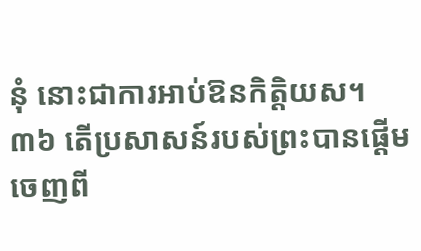នុំ នោះជាការអាប់ឱនកិត្តិយស។
៣៦ តើប្រសាសន៍របស់ព្រះបានផ្ដើមចេញពី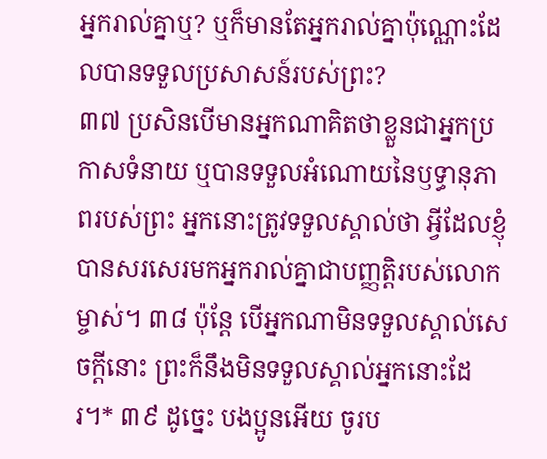អ្នករាល់គ្នាឬ? ឬក៏មានតែអ្នករាល់គ្នាប៉ុណ្ណោះដែលបានទទួលប្រសាសន៍របស់ព្រះ?
៣៧ ប្រសិនបើមានអ្នកណាគិតថាខ្លួនជាអ្នកប្រកាសទំនាយ ឬបានទទួលអំណោយនៃឫទ្ធានុភាពរបស់ព្រះ អ្នកនោះត្រូវទទួលស្គាល់ថា អ្វីដែលខ្ញុំបានសរសេរមកអ្នករាល់គ្នាជាបញ្ញត្ដិរបស់លោកម្ចាស់។ ៣៨ ប៉ុន្តែ បើអ្នកណាមិនទទួលស្គាល់សេចក្ដីនោះ ព្រះក៏នឹងមិនទទួលស្គាល់អ្នកនោះដែរ។* ៣៩ ដូច្នេះ បងប្អូនអើយ ចូរប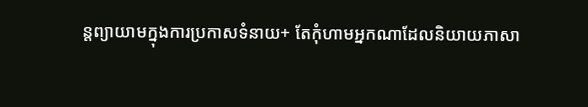ន្តព្យាយាមក្នុងការប្រកាសទំនាយ+ តែកុំហាមអ្នកណាដែលនិយាយភាសា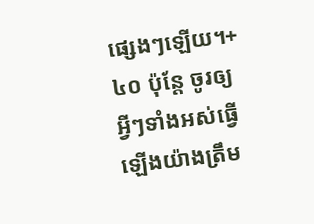ផ្សេងៗឡើយ។+ ៤០ ប៉ុន្តែ ចូរឲ្យអ្វីៗទាំងអស់ធ្វើឡើងយ៉ាងត្រឹម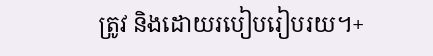ត្រូវ និងដោយរបៀបរៀបរយ។+